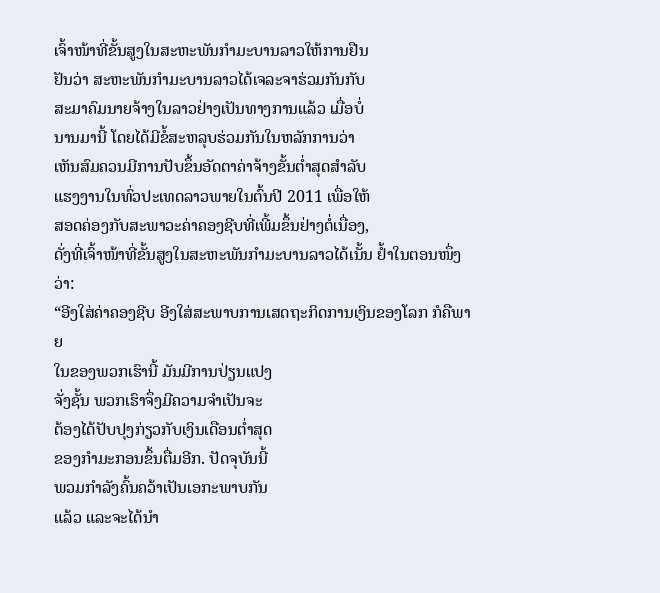ເຈົ້າໜ້າທີ່ຂັ້ນສູງໃນສະຫະພັນກໍາມະບານລາວໃຫ້ການຢືນ
ຢັນວ່າ ສະຫະພັນກໍາມະບານລາວໄດ້ເຈລະຈາຮ່ວມກັນກັບ
ສະມາຄົມນາຍຈ້າງໃນລາວຢ່າງເປັນທາງການແລ້ວ ເມື່ອບໍ່
ນານມານີ້ ໂດຍໄດ້ມີຂໍ້ສະຫລຸບຮ່ວມກັນໃນຫລັກການວ່າ
ເຫັນສົມຄວນມີການປັບຂຶ້ນອັດຕາຄ່າຈ້າງຂັ້ນຕໍ່າສຸດສໍາລັບ
ແຮງງານໃນທົ່ວປະເທດລາວພາຍໃນຕົ້ນປີ 2011 ເພື່ອໃຫ້
ສອດຄ່ອງກັບສະພາວະຄ່າຄອງຊີບທີ່ເພີ້ມຂຶ້ນຢ່າງຕໍ່ເນື່ອງ,
ດັ່ງທີ່ເຈົ້າໜ້າທີ່ຂັ້ນສູງໃນສະຫະພັນກໍາມະບານລາວໄດ້ເນັ້ນ ຢໍ້າໃນຕອນໜຶ່ງວ່າ:
“ອີງໃສ່ຄ່າຄອງຊີບ ອີງໃສ່ສະພາບການເສດຖະກິດການເງິນຂອງໂລກ ກໍຄືພາຍ
ໃນຂອງພວກເຮົານີ້ ມັນມີການປ່ຽນແປງ
ຈັ່ງຊັ້ນ ພວກເຮົາຈຶ່ງມີຄວາມຈໍາເປັນຈະ
ຕ້ອງໄດ້ປັບປຸງກ່ຽວກັບເງິນເດືອນຕໍ່າສຸດ
ຂອງກໍາມະກອນຂຶ້ນຕື່ມອີກ. ປັດຈຸບັນນີ້
ພວມກໍາລັງຄົ້ນຄວ້າເປັນເອກະພາບກັນ
ແລ້ວ ແລະຈະໄດ້ນໍາ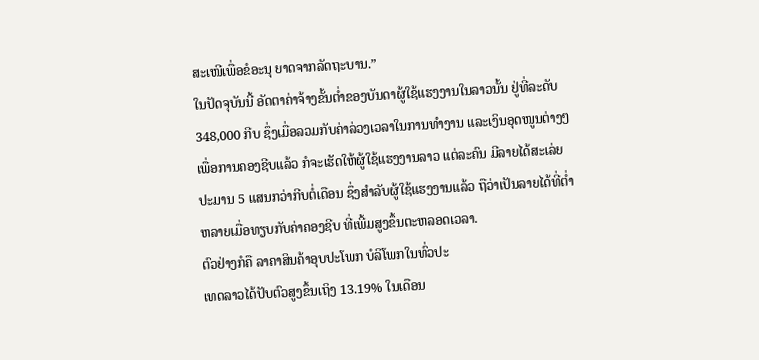ສະເໜີເພື່ອຂໍອະນຸ ຍາດຈາກລັດຖະບານ.”
ໃນປັດຈຸບັນນີ້ ອັດຕາຄ່າຈ້າງຂັ້ນຕໍ່າຂອງບັນດາຜູ້ໃຊ້ແຮງງານໃນລາວນັ້ນ ຢູ່ທີ່ລະດັບ
348,000 ກີບ ຊຶ່ງເມື່ອລວມກັບຄ່າລ່ວງເວລາໃນການທຳງານ ແລະເງິນອຸດໜູນຕ່າງໆ
ເພື່ອການຄອງຊີບແລ້ວ ກໍຈະເຮັດໃຫ້ຜູ້ໃຊ້ແຮງງານລາວ ແຕ່ລະຄົນ ມີລາຍໄດ້ສະເລ່ຍ
ປະມານ 5 ແສນກວ່າກີບຕໍ່ເດືອນ ຊຶ່ງສຳລັບຜູ້ໃຊ້ແຮງງານແລ້ວ ຖືວ່າເປັນລາຍໄດ້ທີ່ຕໍ່າ
ຫລາຍເມື່ອທຽບກັບຄ່າຄອງຊີບ ທີ່ເພີ້ມສູງຂຶ້ນຕະຫລອດເວລາ.
ຕົວຢ່າງກໍຄື ລາຄາສິນຄ້າອຸບປະໂພກ ບໍລິໂພກໃນທົ່ວປະ
ເທດລາວໄດ້ປັບຕົວສູງຂຶ້ນເຖິງ 13.19% ໃນເດືອນ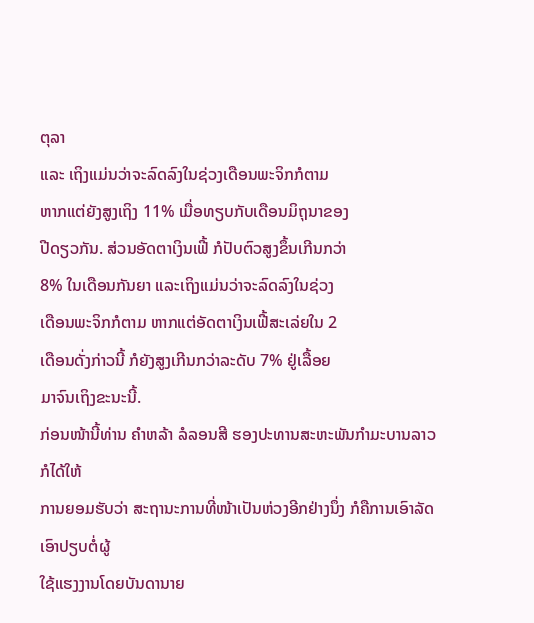ຕຸລາ
ແລະ ເຖິງແມ່ນວ່າຈະລົດລົງໃນຊ່ວງເດືອນພະຈິກກໍຕາມ
ຫາກແຕ່ຍັງສູງເຖິງ 11% ເມື່ອທຽບກັບເດືອນມິຖຸນາຂອງ
ປີດຽວກັນ. ສ່ວນອັດຕາເງິນເຟີ້ ກໍປັບຕົວສູງຂຶ້ນເກີນກວ່າ
8% ໃນເດືອນກັນຍາ ແລະເຖິງແມ່ນວ່າຈະລົດລົງໃນຊ່ວງ
ເດືອນພະຈິກກໍຕາມ ຫາກແຕ່ອັດຕາເງິນເຟີ້ສະເລ່ຍໃນ 2
ເດືອນດັ່ງກ່າວນີ້ ກໍຍັງສູງເກີນກວ່າລະດັບ 7% ຢູ່ເລື້ອຍ
ມາຈົນເຖິງຂະນະນີ້.
ກ່ອນໜ້ານີ້ທ່ານ ຄໍາຫລ້າ ລໍລອນສີ ຮອງປະທານສະຫະພັນກຳມະບານລາວ ກໍໄດ້ໃຫ້
ການຍອມຮັບວ່າ ສະຖານະການທີ່ໜ້າເປັນຫ່ວງອີກຢ່າງນຶ່ງ ກໍຄືການເອົາລັດເອົາປຽບຕໍ່ຜູ້
ໃຊ້ແຮງງານໂດຍບັນດານາຍ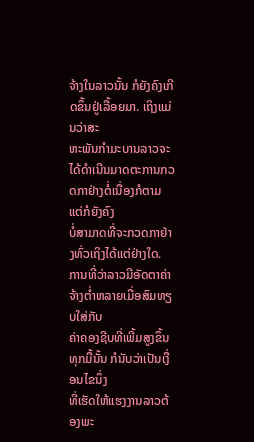ຈ້າງໃນລາວນັ້ນ ກໍຍັງຄົງເກີດຂຶ້ນຢູ່ເລື້ອຍມາ. ເຖິງແມ່ນວ່າສະ
ຫະພັນກໍາມະບານລາວຈະໄດ້ດຳເນີນມາດຕະການກວດກາຢ່າງຕໍ່ເນື່ອງກໍຕາມ ແຕ່ກໍຍັງຄົງ
ບໍ່ສາມາດທີ່ຈະກວດກາຢ່າງທົ່ວເຖິງໄດ້ແຕ່ຢ່າງໃດ.
ການທີ່ວ່າລາວມີອັດຕາຄ່າຈ້າງຕໍ່າຫລາຍເມື່ອສົມທຽບໃສ່ກັບ
ຄ່າຄອງຊີບທີ່ເພີ້ມສູງຂຶ້ນທຸກມື້ນັ້ນ ກໍນັບວ່າເປັນເງື່ອນໄຂນຶ່ງ
ທີ່ເຮັດໃຫ້ແຮງງານລາວຕ້ອງພະ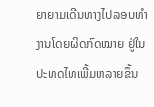ຍາຍາມເດີນທາງໄປລອບທໍາ
ງານໂດຍຜິດກົດໝາຍ ຢູ່ໃນປະທດໄທເພີ້ມຫລາຍຂຶ້ນ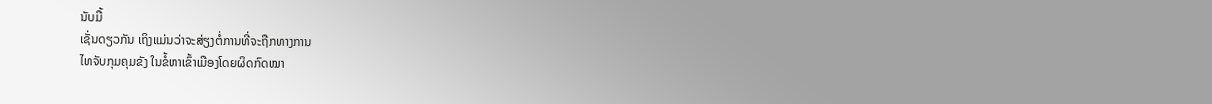ນັບມື້
ເຊັ່ນດຽວກັນ ເຖິງແມ່ນວ່າຈະສ່ຽງຕໍ່ການທີ່ຈະຖືກທາງການ
ໄທຈັບກຸມຄຸມຂັງ ໃນຂໍ້ຫາເຂົ້າເມືອງໂດຍຜິດກົດໝາ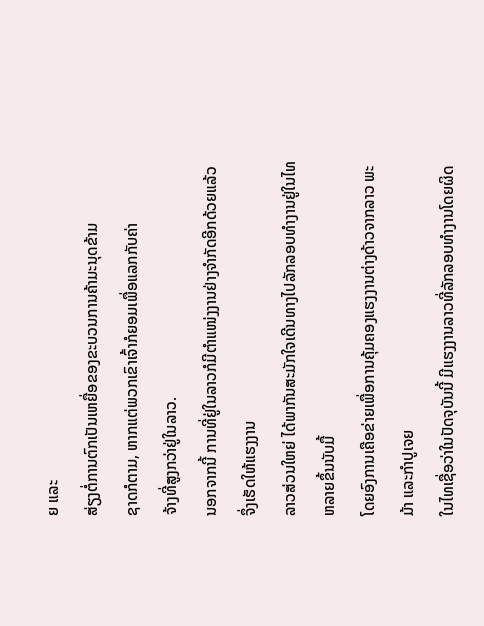ຍ ແລະ
ສ່ຽງຕໍ່ການຕົກເປັນເຫຍື່ອຂອງຂະບວນການຄ້າມະນຸດຂ້າມ
ຊາດກໍຕາມ, ຫາກແຕ່ພວກເຂົາເຈົ້າກໍຍອມເພື່ອແລກກັບຄ່າ
ຈ້າງທີ່ສູງກວ່າຢູ່ໃນລາວ.
ນອກຈາກນີ້ ການທີ່ຢູ່ໃນລາວກໍມີຕໍາແໜ່ງງານຢ່າງຈໍາກັດອີກດ້ວຍແລ້ວ ຈຶ່ງເຮັດໃຫ້ແຮງງານ
ລາວສ່ວນໃຫຍ່ ໄດ້ພາກັນສະມັກໃຈເດີນທາງໄປລັກລອບທໍາງານຢູ່ໃນໄທຫລາຍຂຶ້ນນັບມື້
ໂດຍອົງການເຄືອຂ່າຍເພື່ອການຄຸ້ມຄອງແຮງງານຕ່າງດ້າວຈາກລາວ ພະມ້າ ແລະກໍາປູເຈຍ
ໃນໄທເຊື່ອວ່າໃນປັດຈຸບັນນີ້ ມີແຮງງານລາວທີ່ລັກລອບທໍາງານໂດຍຜິດ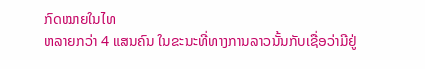ກົດໝາຍໃນໄທ
ຫລາຍກວ່າ 4 ແສນຄົນ ໃນຂະນະທີ່ທາງການລາວນັ້ນກັບເຊື່ອວ່າມີຢູ່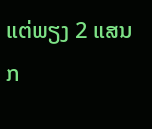ແຕ່ພຽງ 2 ແສນ
ກ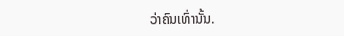ວ່າຄົນເທົ່ານັ້ນ.